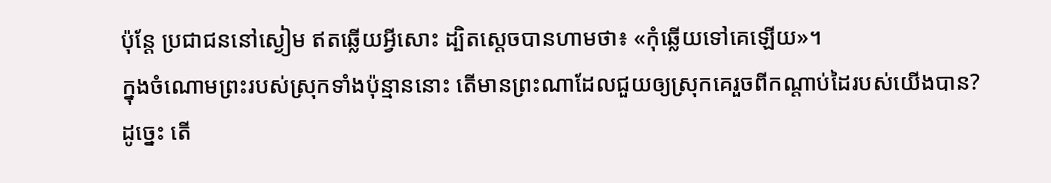ប៉ុន្តែ ប្រជាជននៅស្ងៀម ឥតឆ្លើយអ្វីសោះ ដ្បិតស្ដេចបានហាមថា៖ «កុំឆ្លើយទៅគេឡើយ»។
ក្នុងចំណោមព្រះរបស់ស្រុកទាំងប៉ុន្មាននោះ តើមានព្រះណាដែលជួយឲ្យស្រុកគេរួចពីកណ្ដាប់ដៃរបស់យើងបាន? ដូច្នេះ តើ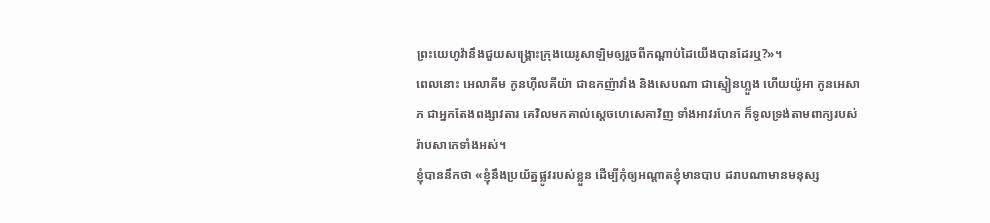ព្រះយេហូវ៉ានឹងជួយសង្គ្រោះក្រុងយេរូសាឡិមឲ្យរួចពីកណ្ដាប់ដៃយើងបានដែរឬ?»។
ពេលនោះ អេលាគីម កូនហ៊ីលគីយ៉ា ជាឧកញ៉ាវាំង និងសេបណា ជាស្មៀនហ្លួង ហើយយ៉ូអា កូនអេសាភ ជាអ្នកតែងពង្សាវតារ គេវិលមកគាល់ស្ដេចហេសេគាវិញ ទាំងអាវរហែក ក៏ទូលទ្រង់តាមពាក្យរបស់រ៉ាបសាកេទាំងអស់។
ខ្ញុំបាននឹកថា «ខ្ញុំនឹងប្រយ័ត្នផ្លូវរបស់ខ្លួន ដើម្បីកុំឲ្យអណ្ដាតខ្ញុំមានបាប ដរាបណាមានមនុស្ស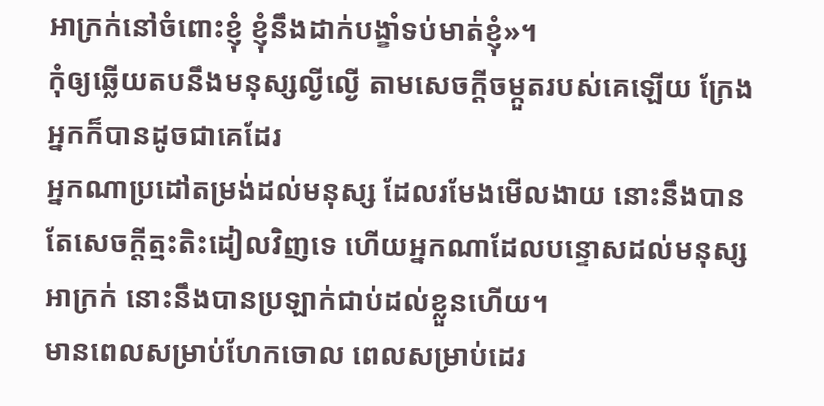អាក្រក់នៅចំពោះខ្ញុំ ខ្ញុំនឹងដាក់បង្ខាំទប់មាត់ខ្ញុំ»។
កុំឲ្យឆ្លើយតបនឹងមនុស្សល្ងីល្ងើ តាមសេចក្ដីចម្កួតរបស់គេឡើយ ក្រែងអ្នកក៏បានដូចជាគេដែរ
អ្នកណាប្រដៅតម្រង់ដល់មនុស្ស ដែលរមែងមើលងាយ នោះនឹងបានតែសេចក្ដីត្មះតិះដៀលវិញទេ ហើយអ្នកណាដែលបន្ទោសដល់មនុស្សអាក្រក់ នោះនឹងបានប្រឡាក់ជាប់ដល់ខ្លួនហើយ។
មានពេលសម្រាប់ហែកចោល ពេលសម្រាប់ដេរ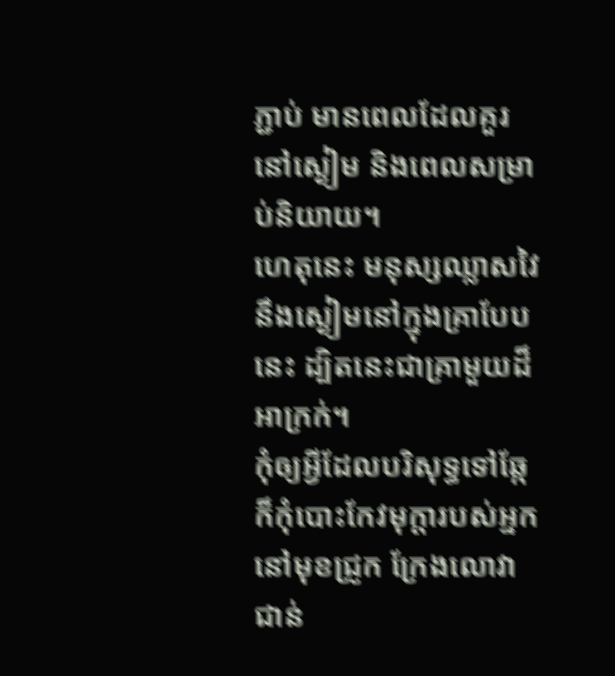ភ្ជាប់ មានពេលដែលគួរនៅស្ងៀម និងពេលសម្រាប់និយាយ។
ហេតុនេះ មនុស្សឈ្លាសវៃ នឹងស្ងៀមនៅក្នុងគ្រាបែបនេះ ដ្បិតនេះជាគ្រាមួយដ៏អាក្រក់។
កុំឲ្យអ្វីដែលបរិសុទ្ធទៅឆ្កែ ក៏កុំបោះកែវមុក្តារបស់អ្នកនៅមុខជ្រូក ក្រែងលោវាជាន់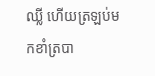ឈ្លី ហើយត្រឡប់មកខាំត្របា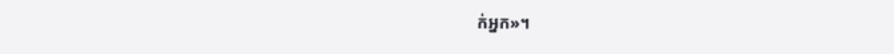ក់អ្នក»។